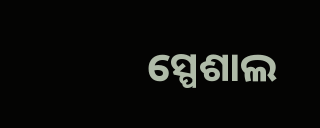ସ୍ପେଶାଲ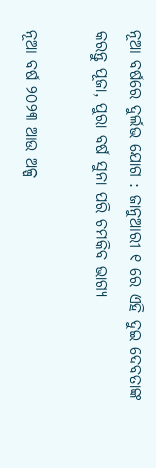ନୂଆ ବର୍ଷରେ ଦୁର୍ଲଭ ଯୋଗ : ଜାନୁଆରୀ ୧ ରେ ଏହି ଦୁଇ ଦେବତାଙ୍କ କରନ୍ତୁ ପୂଜା, ପୁରା ବର୍ଷ ସୁନା ପରି ଚମକିବ ଭାଗ୍ୟ

ନୂଆ ବର୍ଷ ୨୦୨୩ ଆଉ ଅଳ୍ପ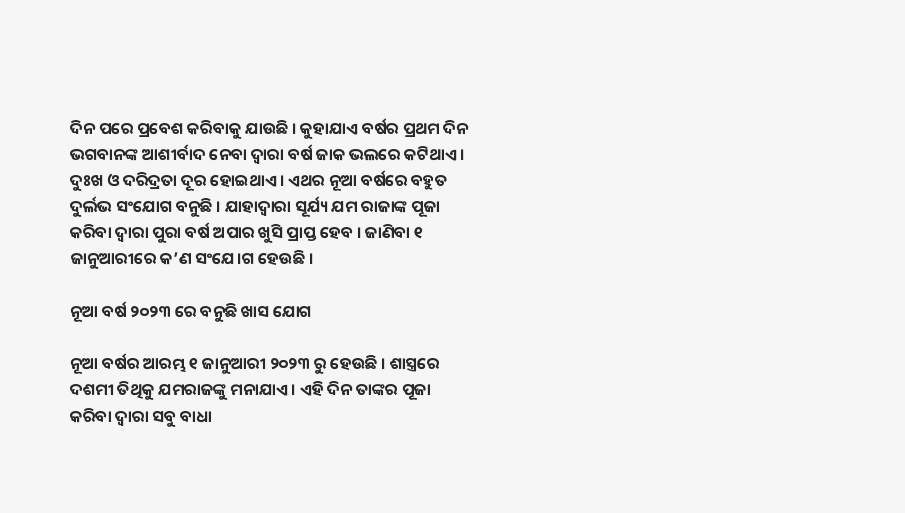ଦିନ ପରେ ପ୍ରବେଶ କରିବାକୁ ଯାଉଛି । କୁହାଯାଏ ବର୍ଷର ପ୍ରଥମ ଦିନ ଭଗବାନଙ୍କ ଆଶୀର୍ବାଦ ନେବା ଦ୍ୱାରା ବର୍ଷ ଜାକ ଭଲରେ କଟିଥାଏ । ଦୁଃଖ ଓ ଦରିଦ୍ରତା ଦୂର ହୋଇଥାଏ । ଏଥର ନୂଆ ବର୍ଷରେ ବହୁତ ଦୁର୍ଲଭ ସଂଯୋଗ ବନୁଛି । ଯାହାଦ୍ୱାରା ସୂର୍ଯ୍ୟ ଯମ ରାଜାଙ୍କ ପୂଜା କରିବା ଦ୍ୱାରା ପୁରା ବର୍ଷ ଅପାର ଖୁସି ପ୍ରାପ୍ତ ହେବ । ଜାଣିବା ୧ ଜାନୁଆରୀରେ କ’ଣ ସଂଯେ।ଗ ହେଉଛି ।

ନୂଆ ବର୍ଷ ୨୦୨୩ ରେ ବନୁଛି ଖାସ ଯୋଗ

ନୂଆ ବର୍ଷର ଆରମ୍ଭ ୧ ଜାନୁଆରୀ ୨୦୨୩ ରୁ ହେଉଛି । ଶାସ୍ତ୍ରରେ ଦଶମୀ ତିଥିକୁ ଯମରାଜଙ୍କୁ ମନାଯାଏ । ଏହି ଦିନ ତାଙ୍କର ପୂଜା କରିବା ଦ୍ୱାରା ସବୁ ବାଧା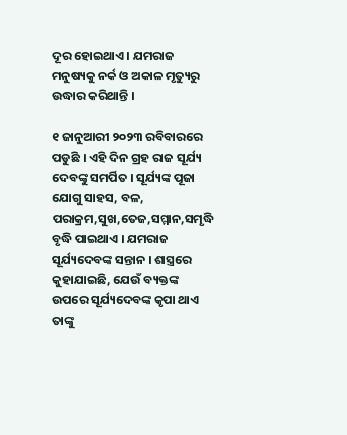ଦୂର ହୋଇଥାଏ । ଯମରାଜ ମନୁଷ୍ୟକୁ ନର୍କ ଓ ଅକାଳ ମୃତ୍ୟୁରୁ ଉଦ୍ଧାର କରିଥାନ୍ତି ।

୧ ଜାନୁଆରୀ ୨୦୨୩ ରବିବାରରେ ପଡୁଛି । ଏହି ଦିନ ଗ୍ରହ ରାଜ ସୂର୍ଯ୍ୟ ଦେବଙ୍କୁ ସମର୍ପିତ । ସୂର୍ଯ୍ୟଙ୍କ ପୂଜା ଯୋଗୁ ସାହସ, ବଳ, ପରାକ୍ରମ,ସୁଖ,ତେଜ,ସମ୍ମାନ,ସମୃଦ୍ଧି ବୃଦ୍ଧି ପାଇଥାଏ । ଯମରାଜ ସୂର୍ଯ୍ୟଦେବଙ୍କ ସନ୍ତାନ । ଶାସ୍ତ୍ରରେ କୁହାଯାଇଛି, ଯେଉଁ ବ୍ୟକ୍ତଙ୍କ ଉପରେ ସୂର୍ଯ୍ୟଦେବଙ୍କ କୃପା ଥାଏ ତାଙ୍କୁ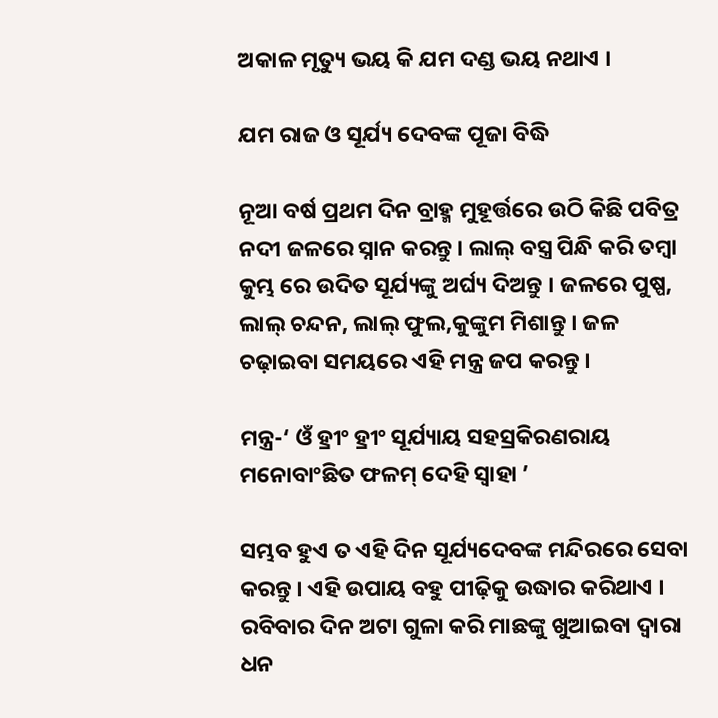ଅକାଳ ମୃତ୍ୟୁ ଭୟ କି ଯମ ଦଣ୍ଡ ଭୟ ନଥାଏ ।

ଯମ ରାଜ ଓ ସୂର୍ଯ୍ୟ ଦେବଙ୍କ ପୂଜା ବିଦ୍ଧି

ନୂଆ ବର୍ଷ ପ୍ରଥମ ଦିନ ବ୍ରାହ୍ମ ମୁହୂର୍ତ୍ତରେ ଉଠି କିଛି ପବିତ୍ର ନଦୀ ଜଳରେ ସ୍ନାନ କରନ୍ତୁ । ଲାଲ୍‌ ବସ୍ତ୍ର ପିନ୍ଧି କରି ତମ୍ବା କୁମ୍ଭ ରେ ଉଦିତ ସୂର୍ଯ୍ୟଙ୍କୁ ଅର୍ଘ୍ୟ ଦିଅନ୍ତୁ । ଜଳରେ ପୁଷ୍ପ, ଲାଲ୍‌ ଚନ୍ଦନ, ଲାଲ୍‌ ଫୁଲ,କୁଙ୍କୁମ ମିଶାନ୍ତୁ । ଜଳ ଚଢ଼ାଇବା ସମୟରେ ଏହି ମନ୍ତ୍ର ଜପ କରନ୍ତୁ ।

ମନ୍ତ୍ର-‘ ଓଁ ହ୍ରୀଂ ହ୍ରୀଂ ସୂର୍ଯ୍ୟାୟ ସହସ୍ରକିରଣରାୟ ମନୋବାଂଛିତ ଫଳମ୍‌ ଦେହି ସ୍ୱାହା ’

ସମ୍ଭବ ହୁଏ ତ ଏହି ଦିନ ସୂର୍ଯ୍ୟଦେବଙ୍କ ମନ୍ଦିରରେ ସେବା କରନ୍ତୁ । ଏହି ଉପାୟ ବହୁ ପୀଢ଼ିକୁ ଉଦ୍ଧାର କରିଥାଏ । ରବିବାର ଦିନ ଅଟା ଗୁଳା କରି ମାଛଙ୍କୁ ଖୁଆଇବା ଦ୍ୱାରା ଧନ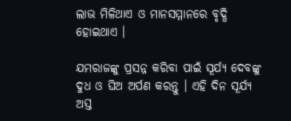ଲାଭ ମିଳିଥାଏ ଓ ମାନସମ୍ମାନରେ ବୃଦ୍ଧି ହୋଇଥାଏ ।

ଯମରାଜଙ୍କୁ ପ୍ରସନ୍ନ କରିବା ପାଇଁ ସୂର୍ଯ୍ୟ ଦେବଙ୍କୁ ଦୁଧ ଓ ଘିଅ ଅର୍ପଣ କରନ୍ତୁ । ଏହି ଦିନ ସୂର୍ଯ୍ୟ ଅସ୍ତ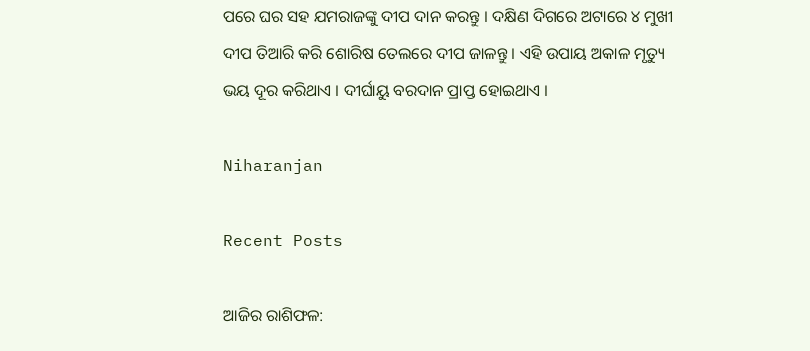ପରେ ଘର ସହ ଯମରାଜଙ୍କୁ ଦୀପ ଦାନ କରନ୍ତୁ । ଦକ୍ଷିଣ ଦିଗରେ ଅଟାରେ ୪ ମୁଖୀ ଦୀପ ତିଆରି କରି ଶୋରିଷ ତେଲରେ ଦୀପ ଜାଳନ୍ତୁ । ଏହି ଉପାୟ ଅକାଳ ମୃତ୍ୟୁ ଭୟ ଦୂର କରିଥାଏ । ଦୀର୍ଘାୟୁ ବରଦାନ ପ୍ରାପ୍ତ ହୋଇଥାଏ ।

Niharanjan

Recent Posts

ଆଜିର ରାଶିଫଳ: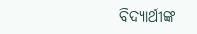ବିଦ୍ୟାର୍ଥୀଙ୍କ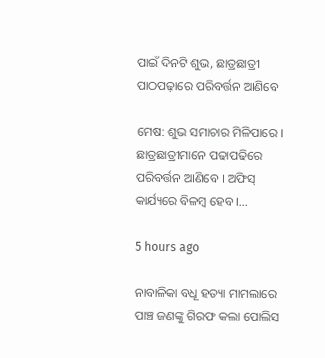ପାଇଁ ଦିନଟି ଶୁଭ, ଛାତ୍ରଛାତ୍ରୀ ପାଠପଢ଼ାରେ ପରିବର୍ତ୍ତନ ଆଣିବେ

ମେଷ: ଶୁଭ ସମାଚାର ମିଳିପାରେ । ଛାତ୍ରଛାତ୍ରୀମାନେ ପଢାପଢିରେ ପରିବର୍ତ୍ତନ ଆଣିବେ । ଅଫିସ୍ କାର୍ଯ୍ୟରେ ବିଳମ୍ବ ହେବ ।…

5 hours ago

ନାବାଳିକା ବଧୂ ହତ୍ୟା ମାମଲାରେ ପାଞ୍ଚ ଜଣଙ୍କୁ ଗିରଫ କଲା ପୋଲିସ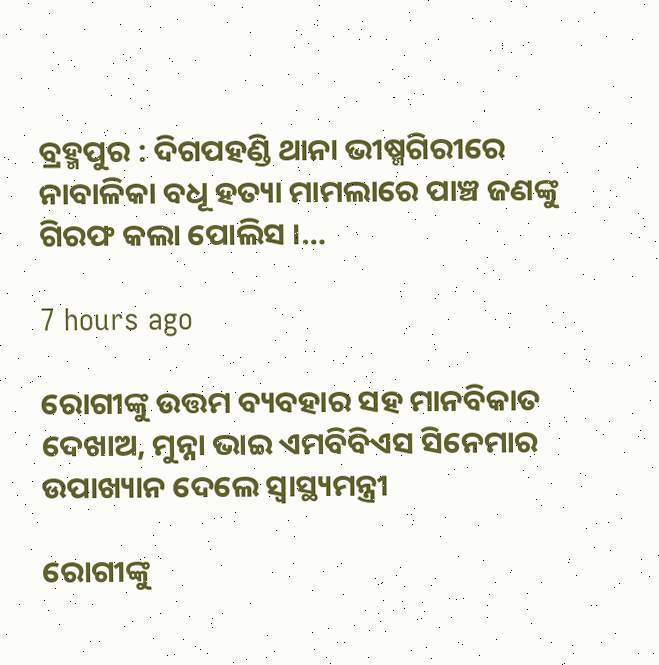ବ୍ରହ୍ମପୁର : ଦିଗପହଣ୍ଡି ଥାନା ଭୀଷ୍ମଗିରୀରେ ନାବାଳିକା ବଧୂ ହତ୍ୟା ମାମଲାରେ ପାଞ୍ଚ ଜଣଙ୍କୁ ଗିରଫ କଲା ପୋଲିସ ।…

7 hours ago

ରୋଗୀଙ୍କୁ ଉତ୍ତମ ବ୍ୟବହାର ସହ ମାନବିକାତ ଦେଖାଅ, ମୁନ୍ନା ଭାଇ ଏମବିବିଏସ ସିନେମାର ଉପାଖ୍ୟାନ ଦେଲେ ସ୍ବାସ୍ଥ୍ୟମନ୍ତ୍ରୀ

ରୋଗୀଙ୍କୁ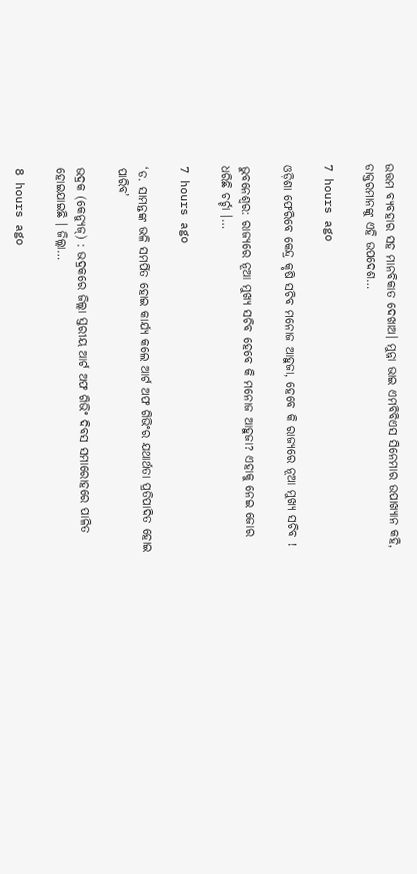ଉତ୍ତମ ବ୍ୟବହାର ସହ ମାନବିକାତ ଦେଖାଅ। ମୁନ୍ନା ଭାଇ ଏମବିବିଏସ ସିନେମାର ଉପାଖ୍ୟାନ କହି, ଡାକ୍ତରମାନଙ୍କୁ ଏହି ଉପଦେଶ…

7 hours ago

ଓଡ଼ିଶା ଫେରିବେ କେନ୍ଦ୍ର କୃଷି ସଚିବ ମନୋଜ ଆହୁଜା, ହେବେ କି ରାଜ୍ୟରେ ନୂଆ ମୁଖ୍ୟ ସଚିବ !

ଭୁବନେଶ୍ୱର: ରାଜ୍ୟରେ ନୂଆ ମୁଖ୍ୟ ସଚିବ ହେବେ କି ମନୋଜ ଆହୁଜା? ଏହାକୁ ନେଇ ଜୋର ଧରିଛି ଚର୍ଚ୍ଚା ।…

7 hours ago

‘ଡ. ସାମନ୍ତଙ୍କ ଭଳି ସମର୍ପିତ ହୋଇ କାର୍ଯ୍ୟ କଲେ ଆର୍ଟ ଅଫ ଗିଭିଂର ଯଥାର୍ଥତା ପ୍ରତିପାଦିତ ହୋଇ ପାରିବ’

ଭଦ୍ରକ (କେନ୍ୟୁଜ୍‌) : ଭଦ୍ରକରେ ଜିଲ୍ଲା ସ୍ତରୀୟ ଆର୍ଟ ଅଫ ଗିଭିଂ ଦିବସ ସମାରୋହରେ ପାଳିତ ହୋଇଯାଇଛି । ଜିଲ୍ଲା…

8 hours ago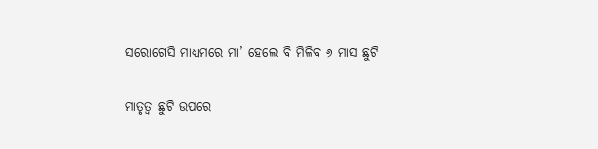ସରୋଗେସି ମାଧ୍ୟମରେ ମା’ ହେଲେ ବି ମିଳିବ ୬ ମାସ ଛୁଟି

ମାତୃତ୍ୱ ଛୁଟି ଉପରେ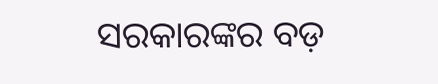ସରକାରଙ୍କର ବଡ଼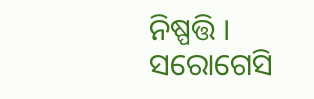ନିଷ୍ପତ୍ତି । ସରୋଗେସି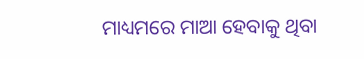ମାଧ୍ୟମରେ ମାଆ ହେବାକୁ ଥିବା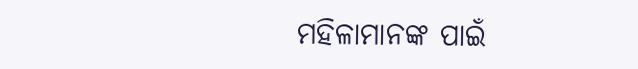ମହିଳାମାନଙ୍କ ପାଇଁ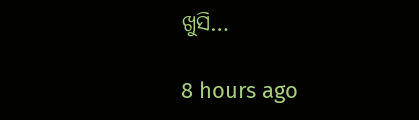ଖୁସି…

8 hours ago